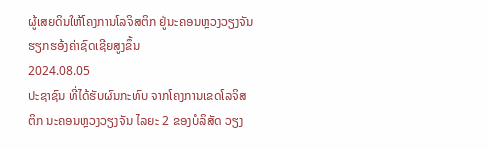ຜູ້ເສຍດິນໃຫ້ໂຄງການໂລຈິສຕິກ ຢູ່ນະຄອນຫຼວງວຽງຈັນ ຮຽກຮອ້ງຄ່າຊົດເຊີຍສູງຂຶ້ນ
2024.08.05
ປະຊາຊົນ ທີ່ໄດ້ຮັບຜົນກະທົບ ຈາກໂຄງການເຂດໂລຈິສຕິກ ນະຄອນຫຼວງວຽງຈັນ ໄລຍະ 2 ຂອງບໍລິສັດ ວຽງ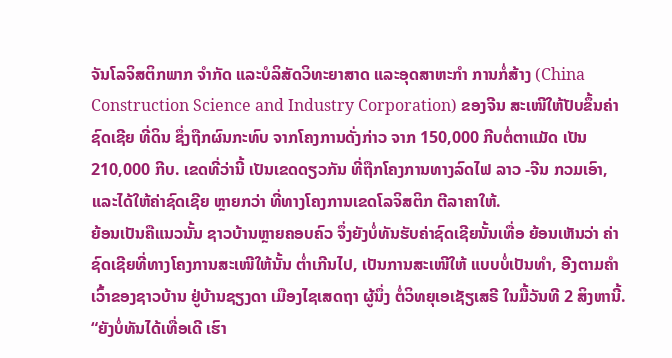ຈັນໂລຈິສຕິກພາກ ຈໍາກັດ ແລະບໍລິສັດວິທະຍາສາດ ແລະອຸດສາຫະກໍາ ການກໍ່ສ້າງ (China Construction Science and Industry Corporation) ຂອງຈີນ ສະເໜີໃຫ້ປັບຂຶ້ນຄ່າຊົດເຊີຍ ທີ່ດິນ ຊຶ່ງຖືກຜົນກະທົບ ຈາກໂຄງການດັ່ງກ່າວ ຈາກ 150,000 ກີບຕໍ່ຕາແມັດ ເປັນ 210,000 ກີບ. ເຂດທີ່ວ່ານີ້ ເປັນເຂດດຽວກັນ ທີ່ຖືກໂຄງການທາງລົດໄຟ ລາວ -ຈີນ ກວມເອົາ, ແລະໄດ້ໃຫ້ຄ່າຊົດເຊີຍ ຫຼາຍກວ່າ ທີ່ທາງໂຄງການເຂດໂລຈິສຕິກ ຕີລາຄາໃຫ້.
ຍ້ອນເປັນຄືແນວນັ້ນ ຊາວບ້ານຫຼາຍຄອບຄົວ ຈຶ່ງຍັງບໍ່ທັນຮັບຄ່າຊົດເຊີຍນັ້ນເທື່ອ ຍ້ອນເຫັນວ່າ ຄ່າຊົດເຊີຍທີ່ທາງໂຄງການສະເໜີໃຫ້ນັ້ນ ຕໍ່າເກີນໄປ, ເປັນການສະເໜີໃຫ້ ແບບບໍ່ເປັນທໍາ, ອີງຕາມຄໍາເວົ້າຂອງຊາວບ້ານ ຢູ່ບ້ານຊຽງດາ ເມືອງໄຊເສດຖາ ຜູ້ນຶ່ງ ຕໍ່ວິທຍຸເອເຊັຽເສຣີ ໃນມື້ວັນທີ 2 ສິງຫານີ້.
“ຍັງບໍ່ທັນໄດ້ເທື່ອເດີ ເຮົາ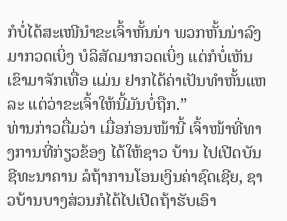ກໍບໍ່ໄດ້ສະເໜີນໍາຂະເຈົ້າຫັ້ນນ່າ ພວກຫັ້ນນ່າລົງມາກວດເບິ່ງ ບໍລິສັດມາກວດເບິ່ງ ແຕ່ກໍບໍ່ເຫັນເຂົາມາຈັກເທື່ອ ແມ່ນ ຢາກໄດ້ຄ່າເປັນທໍາຫັ້ນແຫລະ ແຕ່ວ່າຂະເຈົ້າໃຫ້ນີ້ມັນບໍ່ຖືກ.”
ທ່ານກ່າວຕື່ມວ່າ ເມື່ອກ່ອນໜ້ານີ້ ເຈົ້າໜ້າທີ່ທາງການທີ່ກ່ຽວຂ້ອງ ໄດ້ໃຫ້ຊາວ ບ້ານ ໄປເປີດບັນຊີທະນາຄານ ລໍຖ້າການໂອນເງິນຄ່າຊົດເຊີຍ, ຊາວບ້ານບາງສ່ວນກໍໄດ້ໄປເປີດຖ້າຮັບເອົາ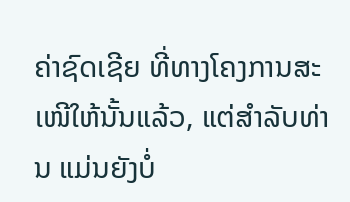ຄ່າຊົດເຊີຍ ທີ່ທາງໂຄງການສະເໜີໃຫ້ນັ້ນແລ້ວ, ແຕ່ສໍາລັບທ່ານ ແມ່ນຍັງບໍ່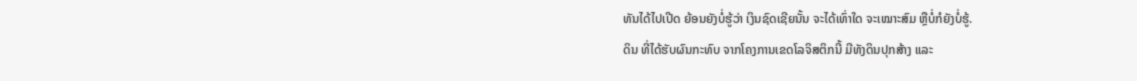ທັນໄດ້ໄປເປີດ ຍ້ອນຍັງບໍ່ຮູ້ວ່າ ເງິນຊົດເຊີຍນັ້ນ ຈະໄດ້ເທົ່າໃດ ຈະເໝາະສົມ ຫຼືບໍ່ກໍຍັງບໍ່ຮູ້.
ດິນ ທີ່ໄດ້ຮັບຜົນກະທົບ ຈາກໂຄງການເຂດໂລຈິສຕິກນີ້ ມີທັງດິນປຸກສ້າງ ແລະ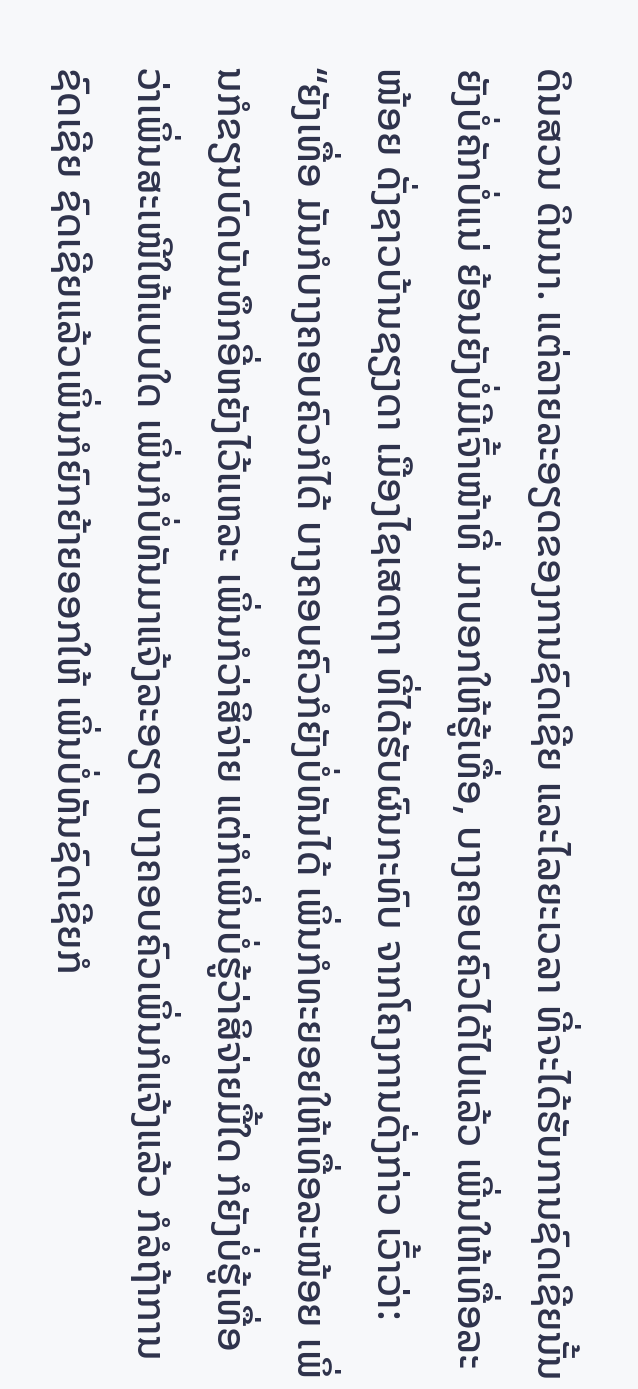ດິນສວນ ດິນນາ. ແຕ່ລາຍລະອຽດຂອງການຊົດເຊີຍ ແລະໄລຍະເວລາ ທີ່ຈະໄດ້ຮັບການຊົດເຊີຍນັ້ນ ຍັງບໍ່ຄັກບໍ່ແນ່ ຍ້ອນຍັງບໍ່ມີເຈົ້າໜ້າທີ່ ມາບອກໃຫ້ຮູ້ເທື່ອ, ບາງຄອບຄົວໄດ້ໄປແລ້ວ ເພີ່ນໃຫ້ເທື່ອລະໜ້ອຍ ດັ່ງຊາວບ້ານຊຽງດາ ເມືອງໄຊເສດຖາ ທີ່ໄດ້ຮັບຜົນກະທົບ ຈາກໂຄງການດັ່ງກ່າວ ເວົ້າວ່າ:
“ຍັງເທື່ອ ມັນກໍບາງຄອບຄົວກໍໄດ້ ບາງຄອບຄົວກໍຍັງບໍ່ທັນໄດ້ ເພິ່ນກໍທະຍອຍໃຫ້ເທື່ອລະໜ້ອຍ ເພິ່ນກໍຂຽນບົດບັນທຶກອີ່ຫຍັງໄວ້ແຫລະ ເພິ່ນກໍວ່າສິຈ່າຍ ແຕ່ກໍເພິ່ນບໍ່ຮູ້ວ່າສິຈ່າຍມື້ໃດ ກໍຍັງບໍ່ຮູ້ເທື່ອວ່າເພິ່ນສະເໜີໃຫ້ແບບໃດ ເພິ່ນກໍບໍ່ທັນມາແຈ້ງລະອຽດ ບາງຄອບຄົວເພິ່ນກໍແຈ້ງແລ້ວ ກໍລໍຖ້າການຊົດເຊີຍ ຊົດເຊີຍແລ້ວເພິ່ນກໍຍົກຍ້າຍອອກໃຫ້ ເພິ່ນບໍ່ທັນຊົດເຊີຍກໍ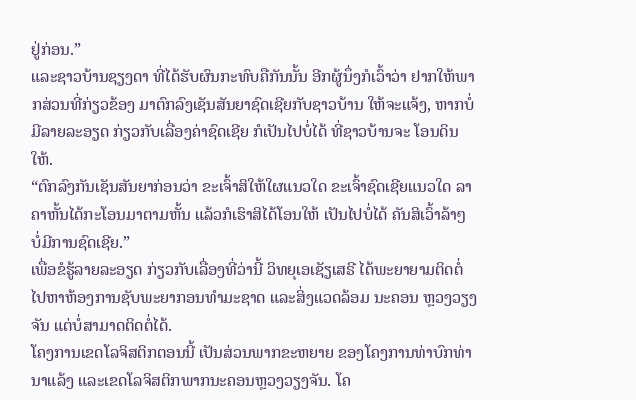ຢູ່ກ່ອນ.”
ແລະຊາວບ້ານຊຽງດາ ທີ່ໄດ້ຮັບຜົນກະທົບຄືກັນນັ້ນ ອີກຜູ້ນຶ່ງກໍເວົ້າວ່າ ຢາກໃຫ້ພາກສ່ວນທີ່ກ່ຽວຂ້ອງ ມາຕົກລົງເຊັນສັນຍາຊົດເຊີຍກັບຊາວບ້ານ ໃຫ້ຈະແຈ້ງ, ຫາກບໍ່ມີລາຍລະອຽດ ກ່ຽວກັບເລື່ອງຄ່າຊົດເຊີຍ ກໍເປັນໄປບໍ່ໄດ້ ທີ່ຊາວບ້ານຈະ ໂອນດິນໃຫ້.
“ຕົກລົງກັນເຊັນສັນຍາກ່ອນວ່າ ຂະເຈົ້າສິໃຫ້ໃຜແນວໃດ ຂະເຈົ້າຊົດເຊີຍແນວໃດ ລາຄາຫັ້ນໄດ້ກະໂອນມາຕາມຫັ້ນ ແລ້ວກໍເຮົາສິໄດ້ໂອນໃຫ້ ເປັນໄປບໍ່ໄດ້ ຄັນສິເວົ້າລ້າໆ ບໍ່ມີການຊົດເຊີຍ.”
ເພື່ອຂໍຮູ້ລາຍລະອຽດ ກ່ຽວກັບເລື່ອງທີ່ວ່ານີ້ ວິທຍຸເອເຊັຽເສຣີ ໄດ້ພະຍາຍາມຕິດຕໍ່ໄປຫາຫ້ອງການຊັບພະຍາກອນທໍາມະຊາດ ແລະສິ່ງແວດລ້ອມ ນະຄອນ ຫຼວງວຽງຈັນ ແຕ່ບໍ່ສາມາດຕິດຕໍ່ໄດ້.
ໂຄງການເຂດໂລຈິສຕິກຕອນນີ້ ເປັນສ່ວນພາກຂະຫຍາຍ ຂອງໂຄງການທ່າບົກທ່ານາແລ້ງ ແລະເຂດໂລຈິສຕິກພາກນະຄອນຫຼວງວຽງຈັນ. ໂຄ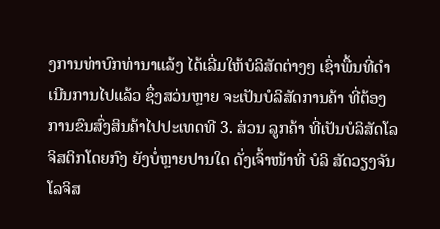ງການທ່າບົກທ່ານາແລ້ງ ໄດ້ເລີ່ມໃຫ້ບໍລິສັດຕ່າງໆ ເຊົ່າພື້ນທີ່ດໍາເນີນການໄປແລ້ວ ຊຶ່ງສວ່ນຫຼາຍ ຈະເປັນບໍລິສັດການຄ້າ ທີ່ຕ້ອງການຂົນສົ່ງສິນຄ້າໄປປະເທດທີ 3. ສ່ວນ ລູກຄ້າ ທີ່ເປັນບໍລິສັດໂລຈິສຕິກໂດຍກົງ ຍັງບໍ່ຫຼາຍປານໃດ ດັ່ງເຈົ້າໜ້າທີ່ ບໍລິ ສັດວຽງຈັນໂລຈິສ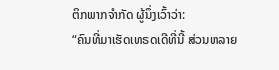ຕິກພາກຈໍາກັດ ຜູ້ນຶ່ງເວົ້າວ່າ:
“ຄົນທີ່ມາເຮັດເທຣດເດີທີ່ນີ້ ສ່ວນຫລາຍ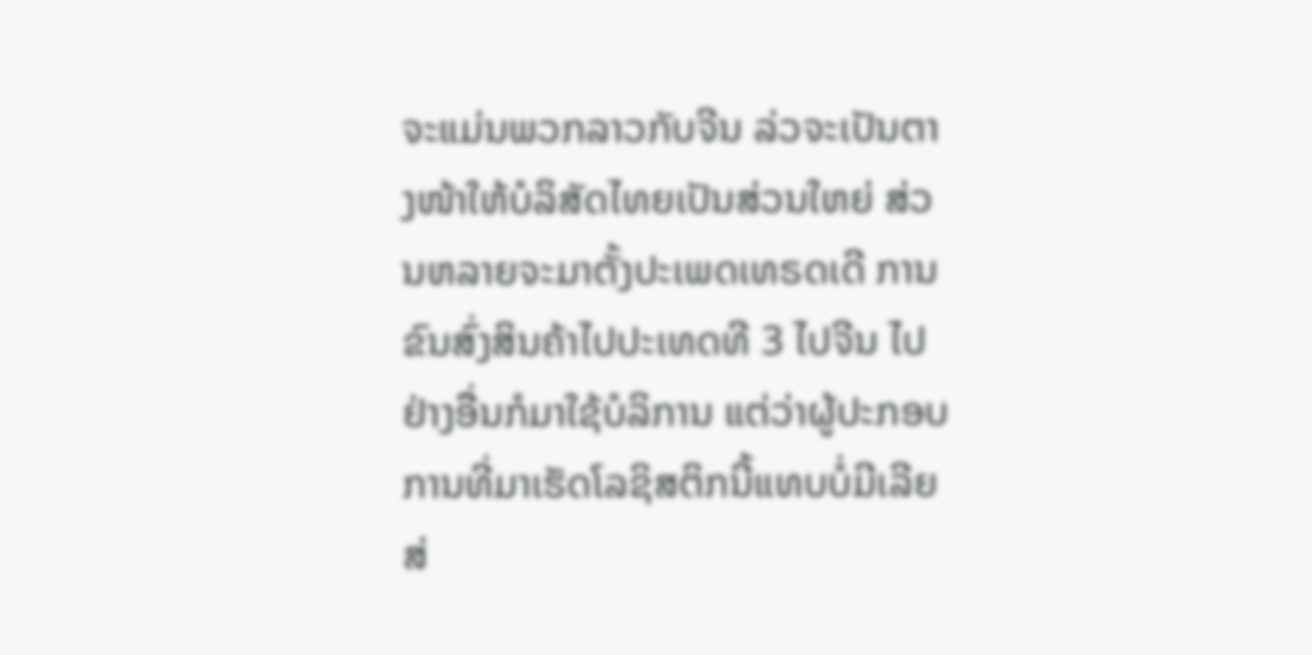ຈະແມ່ນພວກລາວກັບຈີນ ລ່ວຈະເປັນຕາງໜ້າໃຫ້ບໍລິສັດໄທຍເປັນສ່ວນໃຫຍ່ ສ່ວນຫລາຍຈະມາຕັ້ງປະເພດເທຣດເດີ ການຂົນສົ່ງສິນຄ້າໄປປະເທດທີ 3 ໄປຈີນ ໄປຢ່າງອື່ນກໍມາໃຊ້ບໍລິການ ແຕ່ວ່າຜູ້ປະກອບການທີ່ມາເຮັດໂລຊິສຕິກນີ້ແທບບໍ່ມີເລີຍ ສ່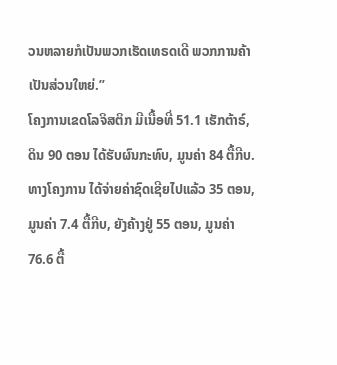ວນຫລາຍກໍເປັນພວກເຮັດເທຣດເດີ ພວກການຄ້າເປັນສ່ວນໃຫຍ່.”
ໂຄງການເຂດໂລຈິສຕິກ ມີເນື້ອທີ່ 51.1 ເຮັກຕ້າຣ໌, ດິນ 90 ຕອນ ໄດ້ຮັບຜົນກະທົບ, ມູນຄ່າ 84 ຕື້ກີບ. ທາງໂຄງການ ໄດ້ຈ່າຍຄ່າຊົດເຊີຍໄປແລ້ວ 35 ຕອນ, ມູນຄ່າ 7.4 ຕື້ກີບ, ຍັງຄ້າງຢູ່ 55 ຕອນ, ມູນຄ່າ 76.6 ຕື້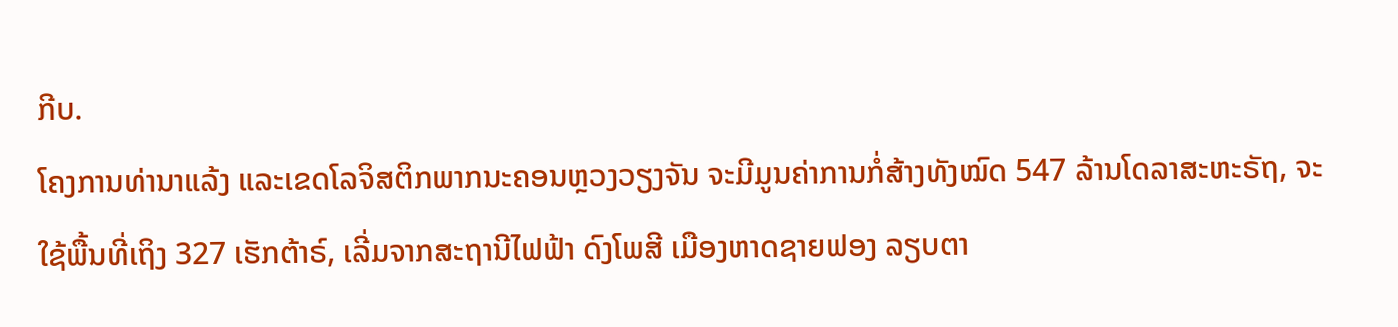ກີບ.
ໂຄງການທ່ານາແລ້ງ ແລະເຂດໂລຈິສຕິກພາກນະຄອນຫຼວງວຽງຈັນ ຈະມີມູນຄ່າການກໍ່ສ້າງທັງໝົດ 547 ລ້ານໂດລາສະຫະຣັຖ, ຈະໃຊ້ພື້ນທີ່ເຖິງ 327 ເຮັກຕ້າຣ໌, ເລີ່ມຈາກສະຖານີໄຟຟ້າ ດົງໂພສີ ເມືອງຫາດຊາຍຟອງ ລຽບຕາ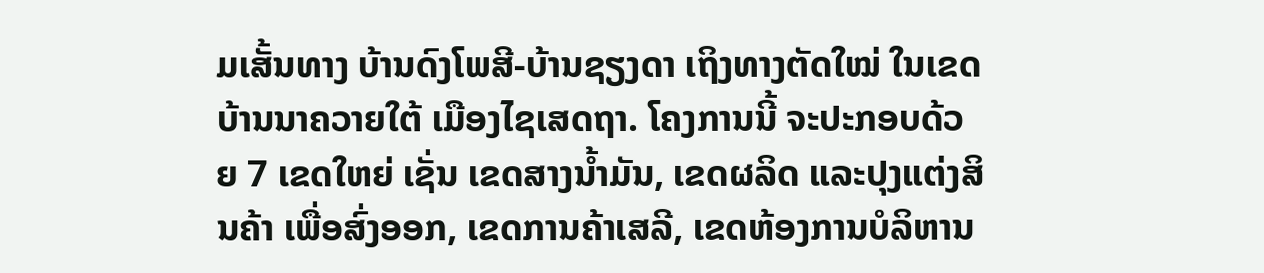ມເສັ້ນທາງ ບ້ານດົງໂພສີ-ບ້ານຊຽງດາ ເຖິງທາງຕັດໃໝ່ ໃນເຂດບ້ານນາຄວາຍໃຕ້ ເມືອງໄຊເສດຖາ. ໂຄງການນີ້ ຈະປະກອບດ້ວຍ 7 ເຂດໃຫຍ່ ເຊັ່ນ ເຂດສາງນ້ຳມັນ, ເຂດຜລິດ ແລະປຸງແຕ່ງສິນຄ້າ ເພື່ອສົ່ງອອກ, ເຂດການຄ້າເສລີ, ເຂດຫ້ອງການບໍລິຫານ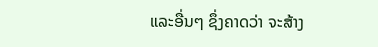ແລະອື່ນໆ ຊຶ່ງຄາດວ່າ ຈະສ້າງ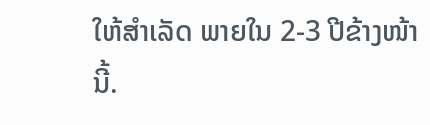ໃຫ້ສຳເລັດ ພາຍໃນ 2-3 ປີຂ້າງໜ້ານີ້.